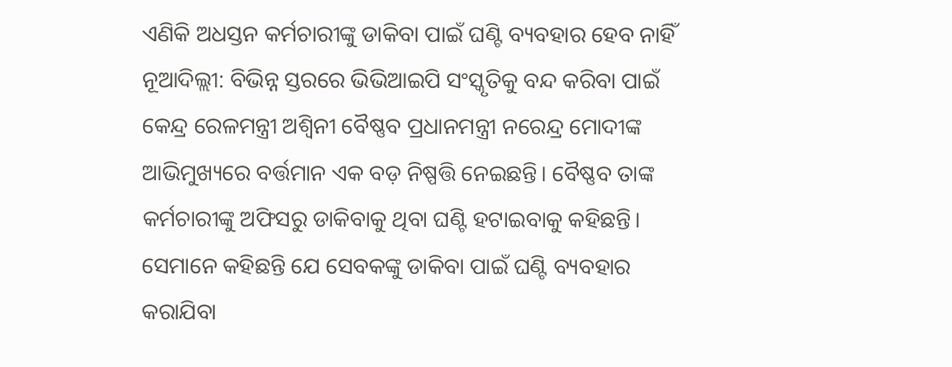ଏଣିକି ଅଧସ୍ତନ କର୍ମଚାରୀଙ୍କୁ ଡାକିବା ପାଇଁ ଘଣ୍ଟି ବ୍ୟବହାର ହେବ ନାହିଁ
ନୂଆଦିଲ୍ଲୀ: ବିଭିନ୍ନ ସ୍ତରରେ ଭିଭିଆଇପି ସଂସ୍କୃତିକୁ ବନ୍ଦ କରିବା ପାଇଁ କେନ୍ଦ୍ର ରେଳମନ୍ତ୍ରୀ ଅଶ୍ୱିନୀ ବୈଷ୍ଣବ ପ୍ରଧାନମନ୍ତ୍ରୀ ନରେନ୍ଦ୍ର ମୋଦୀଙ୍କ ଆଭିମୁଖ୍ୟରେ ବର୍ତ୍ତମାନ ଏକ ବଡ଼ ନିଷ୍ପତ୍ତି ନେଇଛନ୍ତି। ବୈଷ୍ଣବ ତାଙ୍କ କର୍ମଚାରୀଙ୍କୁ ଅଫିସରୁ ଡାକିବାକୁ ଥିବା ଘଣ୍ଟି ହଟାଇବାକୁ କହିଛନ୍ତି। ସେମାନେ କହିଛନ୍ତି ଯେ ସେବକଙ୍କୁ ଡାକିବା ପାଇଁ ଘଣ୍ଟି ବ୍ୟବହାର କରାଯିବା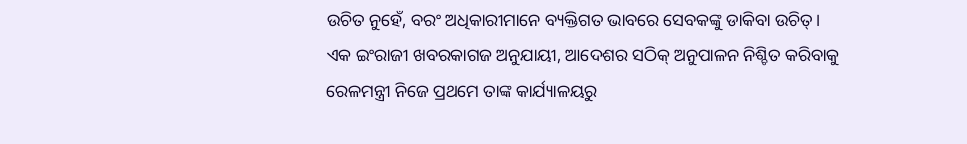ଉଚିତ ନୁହେଁ, ବରଂ ଅଧିକାରୀମାନେ ବ୍ୟକ୍ତିଗତ ଭାବରେ ସେବକଙ୍କୁ ଡାକିବା ଉଚିତ୍।
ଏକ ଇଂରାଜୀ ଖବରକାଗଜ ଅନୁଯାୟୀ, ଆଦେଶର ସଠିକ୍ ଅନୁପାଳନ ନିଶ୍ଚିତ କରିବାକୁ ରେଳମନ୍ତ୍ରୀ ନିଜେ ପ୍ରଥମେ ତାଙ୍କ କାର୍ଯ୍ୟାଳୟରୁ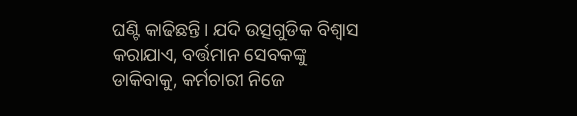ଘଣ୍ଟି କାଢିଛନ୍ତି। ଯଦି ଉତ୍ସଗୁଡିକ ବିଶ୍ୱାସ କରାଯାଏ, ବର୍ତ୍ତମାନ ସେବକଙ୍କୁ ଡାକିବାକୁ, କର୍ମଚାରୀ ନିଜେ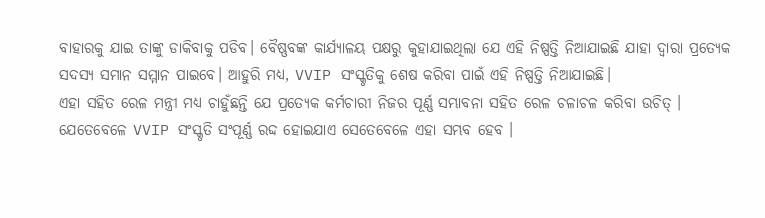ବାହାରକୁ ଯାଇ ତାଙ୍କୁ ଡାକିବାକୁ ପଡିବ। ବୈଷ୍ଣବଙ୍କ କାର୍ଯ୍ୟାଳୟ ପକ୍ଷରୁ କୁହାଯାଇଥିଲା ଯେ ଏହି ନିଷ୍ପତ୍ତି ନିଆଯାଇଛି ଯାହା ଦ୍ୱାରା ପ୍ରତ୍ୟେକ ସଦସ୍ୟ ସମାନ ସମ୍ମାନ ପାଇବେ। ଆହୁରି ମଧ୍ୟ, VVIP ସଂସ୍କୃତିକୁ ଶେଷ କରିବା ପାଇଁ ଏହି ନିଷ୍ପତ୍ତି ନିଆଯାଇଛି।
ଏହା ସହିତ ରେଳ ମନ୍ତ୍ରୀ ମଧ୍ୟ ଚାହୁଁଛନ୍ତି ଯେ ପ୍ରତ୍ୟେକ କର୍ମଚାରୀ ନିଜର ପୂର୍ଣ୍ଣ ସମ୍ଭାବନା ସହିତ ରେଳ ଚଳାଚଳ କରିବା ଉଚିତ୍ । ଯେତେବେଳେ VVIP ସଂସ୍କୃତି ସଂପୂର୍ଣ୍ଣ ରଦ୍ଦ ହୋଇଯାଏ ସେତେବେଳେ ଏହା ସମ୍ଭବ ହେବ ।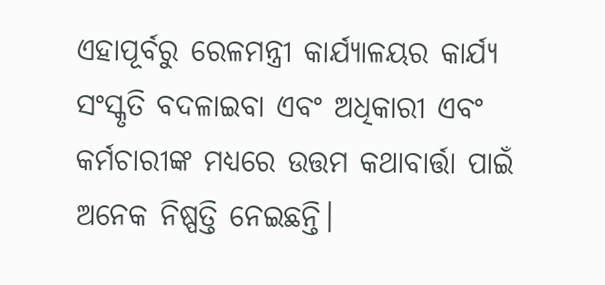ଏହାପୂର୍ବରୁ ରେଳମନ୍ତ୍ରୀ କାର୍ଯ୍ୟାଳୟର କାର୍ଯ୍ୟ ସଂସ୍କୃତି ବଦଳାଇବା ଏବଂ ଅଧିକାରୀ ଏବଂ କର୍ମଚାରୀଙ୍କ ମଧ୍ୟରେ ଉତ୍ତମ କଥାବାର୍ତ୍ତା ପାଇଁ ଅନେକ ନିଷ୍ପତ୍ତି ନେଇଛନ୍ତି।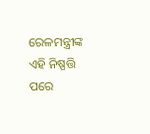ରେଳମନ୍ତ୍ରୀଙ୍କ ଏହି ନିଷ୍ପତ୍ତି ପରେ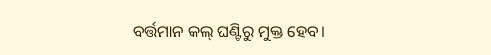ବର୍ତ୍ତମାନ କଲ୍ ଘଣ୍ଟିରୁ ମୁକ୍ତ ହେବ।